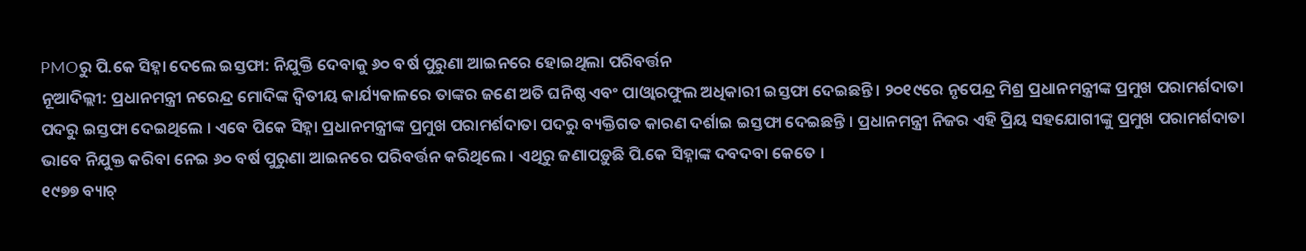PMOରୁ ପି.କେ ସିହ୍ନା ଦେଲେ ଇସ୍ତଫା: ନିଯୁକ୍ତି ଦେବାକୁ ୬୦ ବର୍ଷ ପୁରୁଣା ଆଇନରେ ହୋଇଥିଲା ପରିବର୍ତ୍ତନ
ନୂଆଦିଲ୍ଲୀ: ପ୍ରଧାନମନ୍ତ୍ରୀ ନରେନ୍ଦ୍ର ମୋଦିଙ୍କ ଦ୍ୱିତୀୟ କାର୍ଯ୍ୟକାଳରେ ତାଙ୍କର ଜଣେ ଅତି ଘନିଷ୍ଠ ଏବଂ ପାଓ୍ୱାରଫୁଲ ଅଧିକାରୀ ଇସ୍ତଫା ଦେଇଛନ୍ତି । ୨୦୧୯ରେ ନୃପେନ୍ଦ୍ର ମିଶ୍ର ପ୍ରଧାନମନ୍ତ୍ରୀଙ୍କ ପ୍ରମୁଖ ପରାମର୍ଶଦାତା ପଦରୁ ଇସ୍ତଫା ଦେଇଥିଲେ । ଏବେ ପିକେ ସିହ୍ନା ପ୍ରଧାନମନ୍ତ୍ରୀଙ୍କ ପ୍ରମୁଖ ପରାମର୍ଶଦାତା ପଦରୁ ବ୍ୟକ୍ତିଗତ କାରଣ ଦର୍ଶାଇ ଇସ୍ତଫା ଦେଇଛନ୍ତି । ପ୍ରଧାନମନ୍ତ୍ରୀ ନିଜର ଏହି ପ୍ରିୟ ସହଯୋଗୀଙ୍କୁ ପ୍ରମୁଖ ପରାମର୍ଶଦାତା ଭାବେ ନିଯୁକ୍ତ କରିବା ନେଇ ୬୦ ବର୍ଷ ପୁରୁଣା ଆଇନରେ ପରିବର୍ତ୍ତନ କରିଥିଲେ । ଏଥିରୁ ଜଣାପଡ଼ୁଛି ପି.କେ ସିହ୍ନାଙ୍କ ଦବଦବା କେତେ ।
୧୯୭୭ ବ୍ୟାଚ୍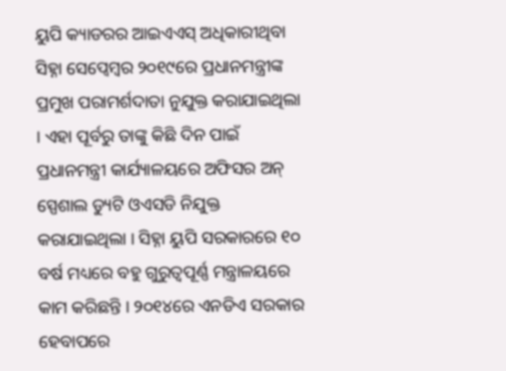ୟୁପି କ୍ୟାଡରର ଆଇଏଏସ୍ ଅଧିକାରୀଥିବା ସିହ୍ନା ସେପ୍ୱେମ୍ୱର ୨୦୧୯ରେ ପ୍ରଧାନମନ୍ତ୍ରୀଙ୍କ ପ୍ରମୁଖ ପରାମର୍ଶଦାତା ନୁଯୁକ୍ତ କରାଯାଇଥିଲା । ଏହା ପୂର୍ବରୁ ତାଙ୍କୁ କିଛି ଦିନ ପାଇଁ ପ୍ରଧାନମନ୍ତ୍ରୀ କାର୍ଯ୍ୟାଳୟରେ ଅଫିସର ଅନ୍ ସ୍ପେଶାଲ ଡ୍ୟୁଟି ଓଏସଡି ନିଯୁକ୍ତ କରାଯାଇଥିଲା । ସିହ୍ନା ୟୁପି ସରକାରରେ ୧୦ ବର୍ଷ ମଧ୍ୟରେ ବହୁ ଗୁରୁତ୍ୱପୂର୍ଣ୍ଣ ମନ୍ତ୍ରାଳୟରେ କାମ କରିଛନ୍ତି । ୨୦୧୪ରେ ଏନଡିଏ ସରକାର ହେବାପରେ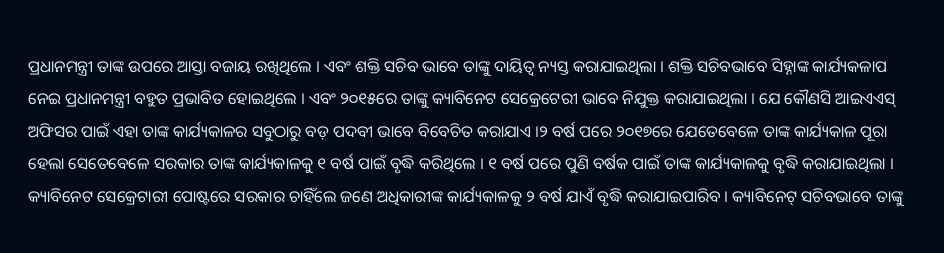ପ୍ରଧାନମନ୍ତ୍ରୀ ତାଙ୍କ ଉପରେ ଆସ୍ତା ବଜାୟ ରଖିଥିଲେ । ଏବଂ ଶକ୍ତି ସଚିବ ଭାବେ ତାଙ୍କୁ ଦାୟିତ୍ୱ ନ୍ୟସ୍ତ କରାଯାଇଥିଲା । ଶକ୍ତି ସଚିବଭାବେ ସିହ୍ନାଙ୍କ କାର୍ଯ୍ୟକଳାପ ନେଇ ପ୍ରଧାନମନ୍ତ୍ରୀ ବହୁତ ପ୍ରଭାବିତ ହୋଇଥିଲେ । ଏବଂ ୨୦୧୫ରେ ତାଙ୍କୁ କ୍ୟାବିନେଟ ସେକ୍ରେଟେରୀ ଭାବେ ନିଯୁକ୍ତ କରାଯାଇଥିଲା । ଯେ କୌଣସି ଆଇଏଏସ୍ ଅଫିସର ପାଇଁ ଏହା ତାଙ୍କ କାର୍ଯ୍ୟକାଳର ସବୁଠାରୁ ବଡ଼ ପଦବୀ ଭାବେ ବିବେଚିତ କରାଯାଏ ।୨ ବର୍ଷ ପରେ ୨୦୧୭ରେ ଯେତେବେଳେ ତାଙ୍କ କାର୍ଯ୍ୟକାଳ ପୂରା ହେଲା ସେତେବେଳେ ସରକାର ତାଙ୍କ କାର୍ଯ୍ୟକାଳକୁ ୧ ବର୍ଷ ପାଇଁ ବୃଦ୍ଧି କରିଥିଲେ । ୧ ବର୍ଷ ପରେ ପୁଣି ବର୍ଷକ ପାଇଁ ତାଙ୍କ କାର୍ଯ୍ୟକାଳକୁ ବୃଦ୍ଧି କରାଯାଇଥିଲା । କ୍ୟାବିନେଟ ସେକ୍ରେଟାରୀ ପୋଷ୍ଟରେ ସରକାର ଚାହିଁଲେ ଜଣେ ଅଧିକାରୀଙ୍କ କାର୍ଯ୍ୟକାଳକୁ ୨ ବର୍ଷ ଯାଏଁ ବୃଦ୍ଧି କରାଯାଇପାରିବ । କ୍ୟାବିନେଟ୍ ସଚିବଭାବେ ତାଙ୍କୁ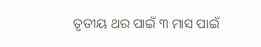ତୃତୀୟ ଥର ପାଇଁ ୩ ମାସ ପାଇଁ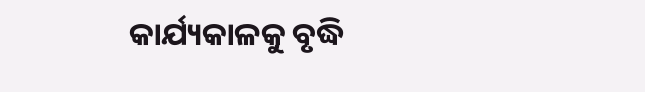କାର୍ଯ୍ୟକାଳକୁ ବୃଦ୍ଧି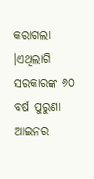କରାଗଲା ।ଏଥିଲାଗି ସରକାରଙ୍କ ୬୦ ବର୍ଷ ପୁରୁଣା ଆଇନର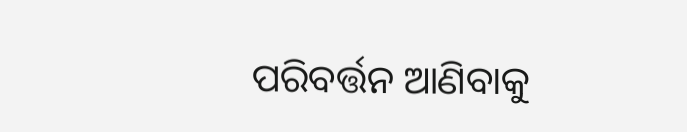ପରିବର୍ତ୍ତନ ଆଣିବାକୁ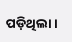ପଡ଼ିଥିଲା ।